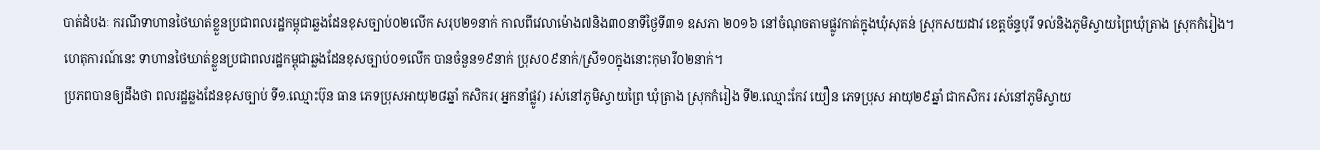បាត់ដំបងៈ ករណីទាហានថៃឃាត់ខ្លួនប្រជាពលរដ្ឋកម្ពុជាឆ្លងដែនខុសច្បាប់០២លើក សរុប២១នាក់ កាលពីវេលាម៉ោង៧និង៣០នាទីថ្ងៃទី៣១ ឧសភា ២០១៦ នៅចំណុចតាមផ្លូវកាត់ក្នុងឃុំសុតន់ ស្រុកសយដាវ ខេត្តច័ន្ទបុរី ទល់និងភូមិស្វាយព្រៃឃុំត្រាង ស្រុកកំរៀង។
ហេតុការណ៍នេះ ទាហានថៃឃាត់ខ្លួនប្រជាពលរដ្ឋកម្ពុជាឆ្លងដែនខុសច្បាប់០១លើក បានចំនួន១៩នាក់ ប្រុស០៩នាក់/ស្រី១០ក្នុងនោះកុមារី០២នាក់។
ប្រភពបានឲ្យដឹងថា ពលរដ្ឋឆ្លងដែនខុសច្បាប់ ទី១.ឈ្មោះប៊ុន ធាន ភេទប្រុសអាយុ២៨ឆ្នាំ កសិករ( អ្នកនាំផ្លូវ) រស់នៅភូមិស្វាយព្រៃ ឃុំត្រាង ស្រុកកំរៀង ទី២.ឈ្មោះកែវ យឿន ភេទប្រុស អាយុ២៩ឆ្នាំ ជាកសិករ រស់នៅភូមិស្វាយ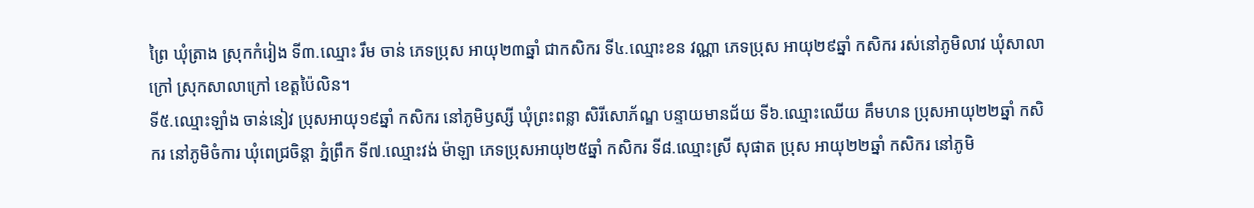ព្រៃ ឃុំត្រាង ស្រុកកំរៀង ទី៣.ឈ្មោះ រឹម ចាន់ ភេទប្រុស អាយុ២៣ឆ្នាំ ជាកសិករ ទី៤.ឈ្មោះខន វណ្ណា ភេទប្រុស អាយុ២៩ឆ្នាំ កសិករ រស់នៅភូមិលាវ ឃុំសាលាក្រៅ ស្រុកសាលាក្រៅ ខេត្តប៉ៃលិន។
ទី៥.ឈ្មោះឡាំង ចាន់នៀវ ប្រុសអាយុ១៩ឆ្នាំ កសិករ នៅភូមិឫស្សី ឃុំព្រះពន្លា សិរីសោភ័ណ្ឌ បន្ទាយមានជ័យ ទី៦.ឈ្មោះឈើយ គឹមហន ប្រុសអាយុ២២ឆ្នាំ កសិករ នៅភូមិចំការ ឃុំពេជ្រចិន្តា ភ្នំព្រឹក ទី៧.ឈ្មោះវង់ ម៉ាឡា ភេទប្រុសអាយុ២៥ឆ្នាំ កសិករ ទី៨.ឈ្មោះស្រី សុផាត ប្រុស អាយុ២២ឆ្នាំ កសិករ នៅភូមិ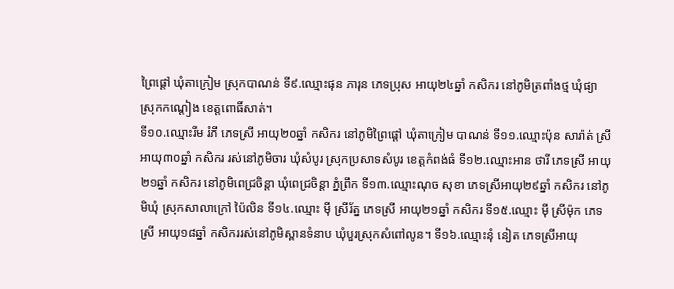ព្រៃផ្តៅ ឃុំតាក្រៀម ស្រុកបាណន់ ទី៩.ឈ្មោះផុន ភារុន ភេទប្រុស អាយុ២៤ឆ្នាំ កសិករ នៅភូមិត្រពាំងថ្ម ឃុំផ្យា ស្រុកកណ្តៀង ខេត្តពោធិ៍សាត់។
ទី១០.ឈ្មោះរីម រំភី ភេទស្រី អាយុ២០ឆ្នាំ កសិករ នៅភូមិព្រៃផ្តៅ ឃុំតាក្រៀម បាណន់ ទី១១.ឈ្មោះប៉ុន សារ៉ាត់ ស្រីអាយុ៣០ឆ្នាំ កសិករ រស់នៅភូមិចារ ឃុំសំបូរ ស្រុកប្រសាទសំបូរ ខេត្តកំពង់ធំ ទី១២.ឈ្មោះអាន ថារី ភេទស្រី អាយុ២១ឆ្នាំ កសិករ នៅភូមិពេជ្រចិន្តា ឃុំពេជ្រចិន្តា ភ្នំព្រឹក ទី១៣.ឈ្មោះណុច សុខា ភេទស្រីអាយុ២៩ឆ្នាំ កសិករ នៅភូមិឃុំ ស្រុកសាលាក្រៅ ប៉ៃលិន ទី១៤.ឈ្មោះ ម៉ី ស្រីរ័ត្ន ភេទស្រី អាយុ២១ឆ្នាំ កសិករ ទី១៥.ឈ្មោះ ម៉ី ស្រីម៉ុក ភេទស្រី អាយុ១៨ឆ្នាំ កសិកររស់នៅភូមិស្ពានទំនាប ឃុំបួរស្រុកសំពៅលូន។ ទី១៦.ឈ្មោះនុំ នៀត ភេទស្រីអាយុ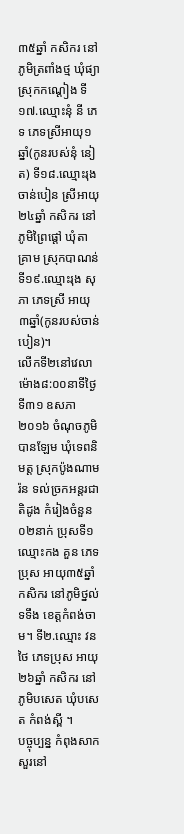៣៥ឆ្នាំ កសិករ នៅភូមិត្រពាំងថ្ម ឃុំផ្យា ស្រុកកណ្តៀង ទី១៧.ឈ្មោះនុំ នី ភេទ ភេទស្រីអាយុ១ឆ្នាំ(កូនរបស់នុំ នៀត) ទី១៨.ឈ្មោះរុង ចាន់បៀន ស្រីអាយុ២៤ឆ្នាំ កសិករ នៅភូមិព្រៃផ្តៅ ឃុំតាគ្រាម ស្រុកបាណន់ ទី១៩.ឈ្មោះរុង សុភា ភេទស្រី អាយុ៣ឆ្នាំ(កូនរបស់ចាន់បៀន)។
លើកទី២នៅវេលាម៉ោង៨:០០នាទីថ្ងៃទី៣១ ឧសភា ២០១៦ ចំណុចភូមិបានឡែម ឃុំទេពនិមត្ត ស្រុកប៉ូងណាមរ៉ន ទល់ច្រកអន្តរជាតិដូង កំរៀងចំនួន០២នាក់ ប្រុសទី១ ឈ្មោះកង គួន ភេទប្រុស អាយុ៣៥ឆ្នាំ កសិករ នៅភូមិថ្នល់ទទឹង ខេត្តកំពង់ចាម។ ទី២.ឈ្មោះ វន ថៃ ភេទប្រុស អាយុ២៦ឆ្នាំ កសិករ នៅភូមិបសេត ឃុំបសេត កំពង់ស្ពី ។
បច្ចុប្បន្ន កំពុងសាកសួរនៅ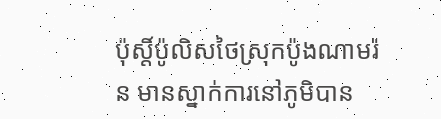ប៉ុស្តិ៍ប៉ូលិសថៃស្រុកប៉ូងណាមរ៉ន មានស្នាក់ការនៅភូមិបាន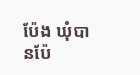ប៉ែង ឃុំបានប៉ែ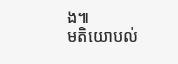ង៕
មតិយោបល់